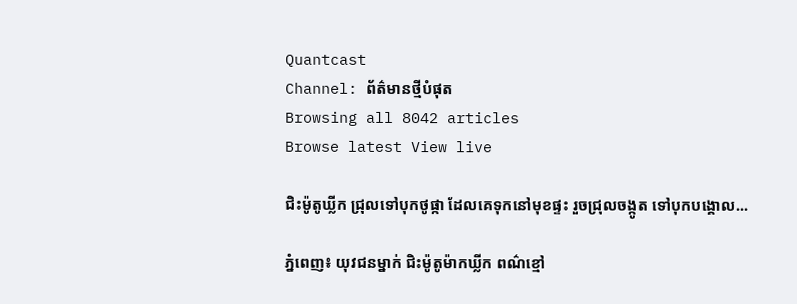Quantcast
Channel: ព័ត៌មានថ្មីបំផុត
Browsing all 8042 articles
Browse latest View live

ជិះម៉ូតូឃ្លីក ជ្រុលទៅបុកថូផ្កា ដែលគេទុកនៅមុខផ្ទះ រួចជ្រុលចង្កូត ទៅបុកបង្គោល...

ភ្នំពេញ៖ យុវជនម្នាក់ ជិះម៉ូតូម៉ាកឃ្លីក ពណ៌ខ្មៅ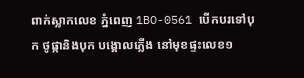ពាក់ស្លាកលេខ ភ្នំពេញ 1BO-0561 បើកបរទៅបុក ថូផ្កានិងបុក បង្គោលភ្លើង នៅមុខផ្ទះលេខ១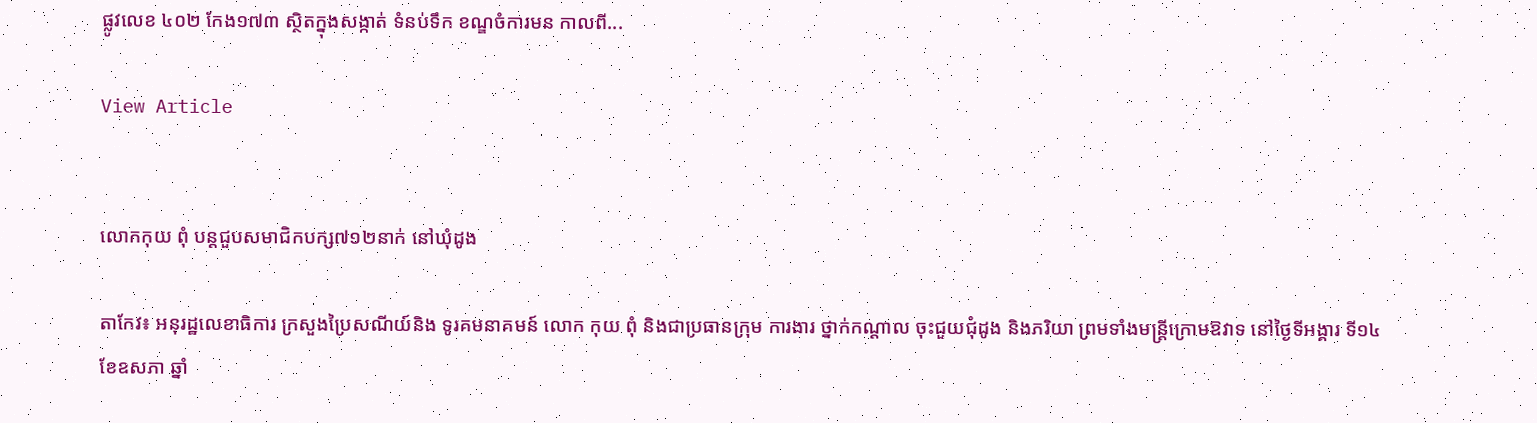ផ្លូវលេខ ៤០២ កែង១៧៣ ស្ថិតក្នុងសង្កាត់ ទំនប់ទឹក ខណ្ឌចំការមន កាលពី...

View Article


លោកកុយ ពុំ បន្តជួបសមាជិកបក្ស៧១២នាក់ នៅឃុំដូង

តាកែវ៖ អនុរដ្ឋលេខាធិការ ក្រសួងប្រៃសណីយ៍និង ទូរគមនាគមន៍ លោក កុយ ពុំ និងជាប្រធានក្រុម ការងារ ថ្នាក់កណ្តាល ចុះជួយជុំដូង និងភរិយា ព្រមទាំងមន្រ្តីក្រោមឱវាទ នៅថ្ងៃទីអង្គារ ទី១៤ ខែឧសភា ឆ្នាំ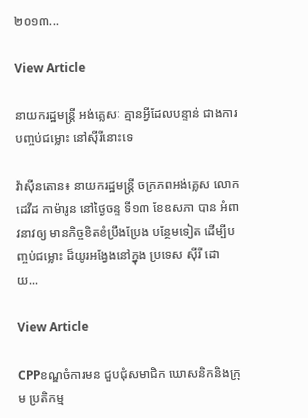២០១៣...

View Article

នាយករដ្ឋមន្រ្តី អង់គ្លេសៈ គ្មានអ្វីដែលបន្ទាន់ ជាងការបញ្ចប់ជម្លោះ នៅស៊ីរីនោះទេ

វ៉ាស៊ីនតោន៖ នាយករដ្ឋមន្រ្តី ចក្រភពអង់គ្លេស លោក ដេវីដ កាម៉ារូន នៅថ្ងៃចន្ទ ទី១៣ ខែឧសភា បាន អំពាវនាវឲ្យ មានកិច្ចខិតខំប្រឹងប្រែង បន្ថែមទៀត ដើម្បីបញ្ចប់ជម្លោះ ដ៏យូរអង្វែងនៅក្នុង ប្រទេស ស៊ីរី ដោយ...

View Article

CPPខណ្ឌចំការមន ជួបជុំសមាជិក ឃោសនិកនិងក្រុម ប្រតិកម្ម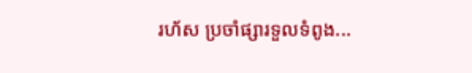រហ័ស ប្រចាំផ្សារទួលទំពូង...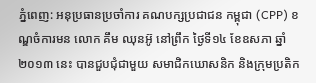ភ្នំពេញ: អនុប្រធានប្រចាំការ គណបក្សប្រជាជន កម្ពុជា (CPP) ខណ្ឌចំការមន លោក គឹម ឈុនអ៊ូ នៅព្រឹក ថ្ងៃទី១៤ ខែឧសភា ឆ្នាំ២០១៣ នេះ បានជួបជុំជាមួយ សមាជិកឃោសនិក និងក្រុមប្រតិក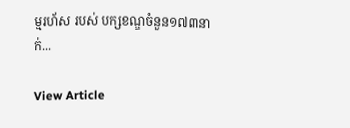ម្មរហ័ស របស់ បក្សខណ្ឌចំនួន១៧៣នាក់...

View Article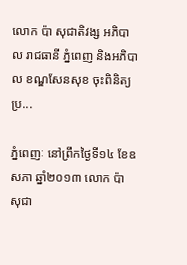លោក ប៉ា សុជាតិវង្ស អភិបាល រាជធានី ភ្នំពេញ និងអភិបាល ខណ្ឌសែនសុខ ចុះពិនិត្យប្រ...

ភ្នំពេញៈ នៅព្រឹកថ្ងៃទី១៤ ខែឧសភា ឆ្នាំ២០១៣ លោក ប៉ា សុជា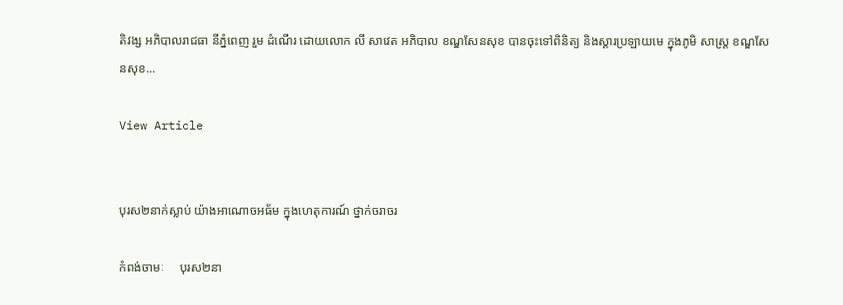តិវង្ស អភិបាលរាជធា នីភ្នំពេញ រួម ដំណើរ ដោយលោក លី សាវេត អភិបាល ខណ្ឌសែនសុខ បានចុះទៅពិនិត្យ និងស្ដារប្រឡាយមេ ក្នុងភូមិ សាស្ដ្រ ខណ្ឌសែនសុខ...

View Article


បុរស២នាក់ស្លាប់ យ៉ាងអាណោចអធ័ម ក្នុងហេតុការណ៍ ថ្នាក់ចរាចរ

កំពង់ចាមៈ     បុរស២នា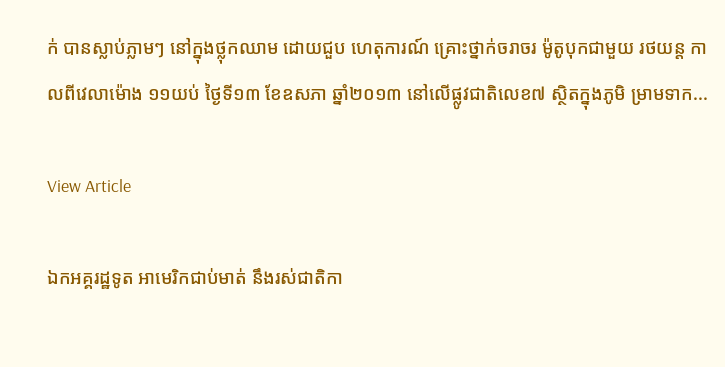ក់ បានស្លាប់ភ្លាមៗ នៅក្នុងថ្លុកឈាម ដោយជួប ហេតុការណ៍ គ្រោះថ្នាក់ចរាចរ ម៉ូតូបុកជាមួយ រថយន្ត កាលពីវេលាម៉ោង ១១យប់ ថ្ងៃទី១៣ ខែឧសភា ឆ្នាំ២០១៣ នៅលើផ្លូវជាតិលេខ៧ ស្ថិតក្នុងភូមិ ម្រាមទាក...

View Article

ឯកអគ្គរដ្ឋទូត អាមេរិកជាប់មាត់ នឹងរស់ជាតិកា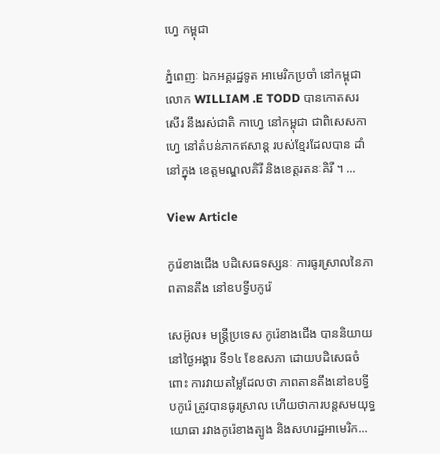ហ្វេ កម្ពុជា

ភ្នំពេញៈ ឯកអគ្គរដ្ឋទូត អាមេរិកប្រចាំ នៅកម្ពុជា លោក WILLIAM .E TODD បានកោតសរសើរ នឹងរស់ជាតិ កាហ្វេ នៅកម្ពុជា ជាពិសេសកាហ្វេ នៅតំបន់ភាកឥសាន្ត របស់ខ្មែរដែលបាន ដាំនៅក្នុង ខេត្តមណ្ឌលគិរី និងខេត្តរតនៈគិរី ។ ...

View Article

កូរ៉េខាងជើង បដិសេធទស្សនៈ ការធូរស្រាលនៃភាពតានតឹង នៅឧបទ្វីបកូរ៉េ

សេអ៊ូល៖ មន្រ្តីប្រទេស កូរ៉េខាងជើង បាននិយាយនៅថ្ងៃអង្គារ ទី១៤ ខែឧសភា ដោយបដិសេធចំពោះ ការវាយតម្លៃដែលថា ភាពតានតឹងនៅឧបទ្វីបកូរ៉េ ត្រូវបានធូរស្រាល ហើយថាការបន្តសមយុទ្ធយោធា រវាងកូរ៉េខាងត្បូង និងសហរដ្ឋអាមេរិក...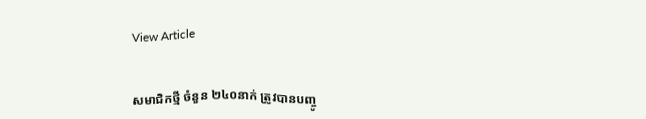View Article


សមាជិកថ្មី ចំនួន ២៤០នាក់ ត្រូវបានបញ្ចូ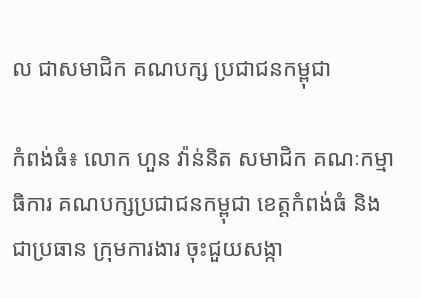ល ជាសមាជិក គណបក្ស ប្រជាជនកម្ពុជា

កំពង់ធំ៖ លោក ហួន វ៉ាន់និត សមាជិក គណៈកម្មាធិការ គណបក្សប្រជាជនកម្ពុជា ខេត្តកំពង់ធំ និងជាប្រធាន ក្រុមការងារ ចុះជួយសង្កា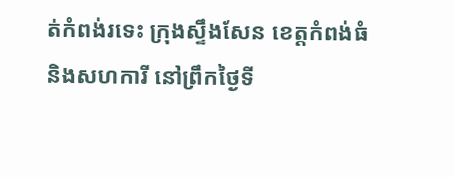ត់កំពង់រទេះ ក្រុងស្ទឹងសែន ខេត្តកំពង់ធំ និងសហការី នៅព្រឹកថ្ងៃទី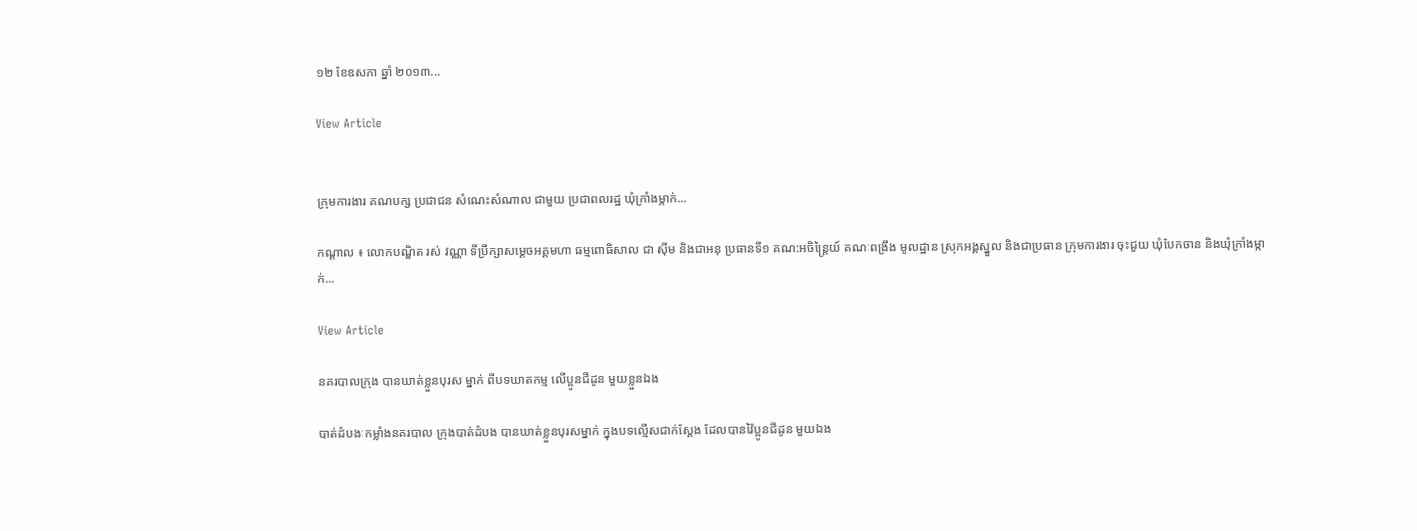១២ ខែឧសភា ឆ្នាំ ២០១៣...

View Article


ក្រុមការងារ គណបក្ស ប្រជាជន សំណេះសំណាល ជាមួយ ប្រជាពលរដ្ឋ ឃុំក្រាំងម្កាក់...

កណ្តាល ៖ លោកបណ្ឌិត រស់ វណ្ណា ទីប្រឹក្សាសម្តេចអគ្គមហា ធម្មពោធិសាល ជា ស៊ីម និងជាអនុ ប្រធានទី១ គណ:អចិន្រ្តៃយ៍ គណៈពង្រឹង មូលដ្ឋាន ស្រុកអង្គស្នួល និងជាប្រធាន ក្រុមការងារ ចុះជួយ ឃុំបែកចាន និងឃុំក្រាំងម្កាក់...

View Article

នគរបាលក្រុង បានឃាត់ខ្លួនបុរស ម្នាក់ ពីបទឃាតកម្ម លើប្អូនជីដូន មួយខ្លួនឯង

បាត់ដំបងៈកម្លាំងនគរបាល ក្រុងបាត់ដំបង បានឃាត់ខ្លួនបុរសម្នាក់ ក្នុងបទល្មើសជាក់ស្តែង ដែលបានវ៉ៃប្អូនជីដូន មួយឯង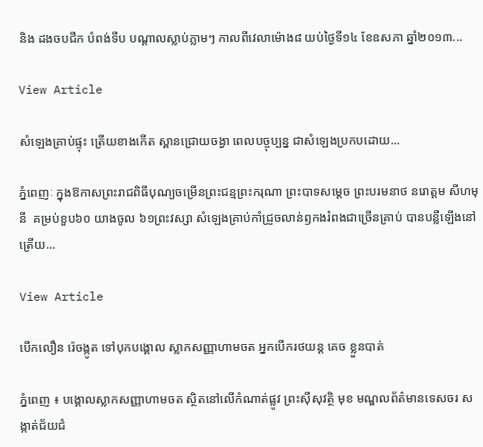និង ដងចបជីក បំពង់ទីប បណ្តាលស្លាប់ភ្លាមៗ កាលពីវេលាម៉ោង៨ យប់ថ្ងៃទី១៤ ខែឧសភា ឆ្នាំ២០១៣...

View Article

សំឡេងគ្រាប់ផ្ទុះ ត្រើយខាងកើត ស្ពានជ្រោយចង្វា ពេលបច្ចុប្បន្ន ជាសំឡេងប្រកបដោយ...

ភ្នំពេញៈ ក្នុងឱកាសព្រះរាជពិធីបុណ្យចម្រើនព្រះជន្មព្រះករុណា ព្រះបាទសម្តេច ព្រះបរមនាថ នរោត្តម សីហមុនី  គម្រប់ខួប៦០ យាងចូល ៦១ព្រះវស្សា សំឡេងគ្រាប់កាំជ្រួចលាន់ឭកងរំពងជាច្រើនគ្រាប់ បានបន្លឺឡើងនៅត្រើយ...

View Article

បើកលឿន រ៉េចង្កូត ទៅបុកបង្គោល ស្លាកសញ្ញាហាមចត អ្នកបើករថយន្ដ គេច ខ្លួនបាត់

ភ្នំពេញ ៖ បង្គោលស្លាកសញ្ញាហាមចត ស្ថិតនៅលើកំណាត់ផ្លូវ ព្រះស៊ីសុវត្ថិ មុខ មណ្ឌលព័ត៌មានទេសចរ សង្កាត់ជ័យជំ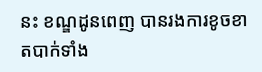នះ ខណ្ឌដូនពេញ បានរងការខូចខាតបាក់ទាំង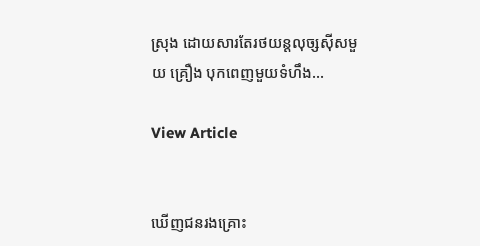ស្រុង ដោយសារតែរថយន្ដលុច្សស៊ីសមួយ គ្រឿង បុកពេញមួយទំហឹង...

View Article


ឃើញជនរងគ្រោះ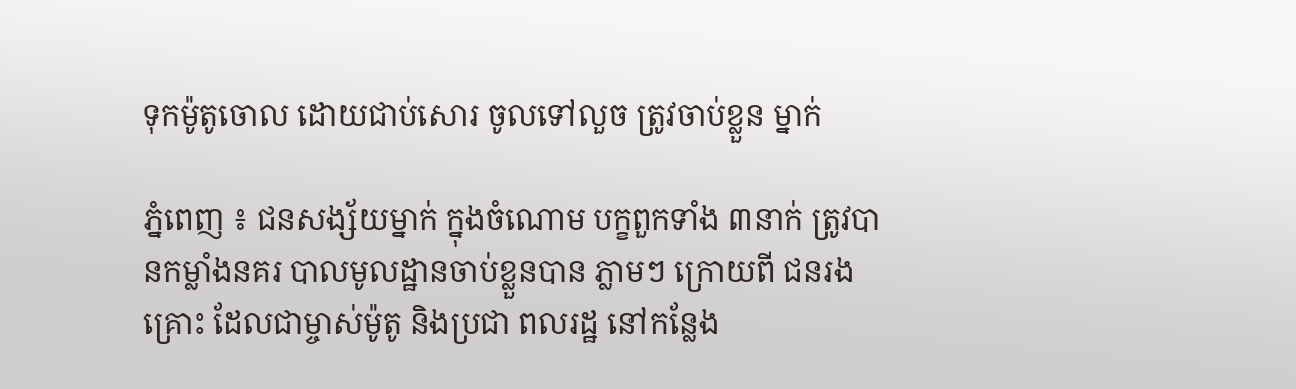ទុកម៉ូតូចោល ដោយជាប់សោរ ចូលទៅលួច ត្រូវចាប់ខ្លួន ម្នាក់

ភ្នំពេញ ៖ ជនសង្ស័យម្នាក់ ក្នុងចំណោម បក្ខពួកទាំង ៣នាក់ ត្រូវបានកម្លាំងនគរ បាលមូលដ្ឋានចាប់ខ្លួនបាន ភ្លាមៗ ក្រោយពី ជនរងគ្រោះ ដែលជាម្ចាស់ម៉ូតូ និងប្រជា ពលរដ្ឋ នៅកន្លែង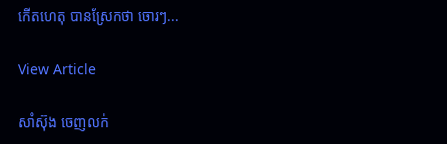កើតហេតុ បានស្រែកថា ចោរៗ...

View Article

សាំស៊ុង ចេញលក់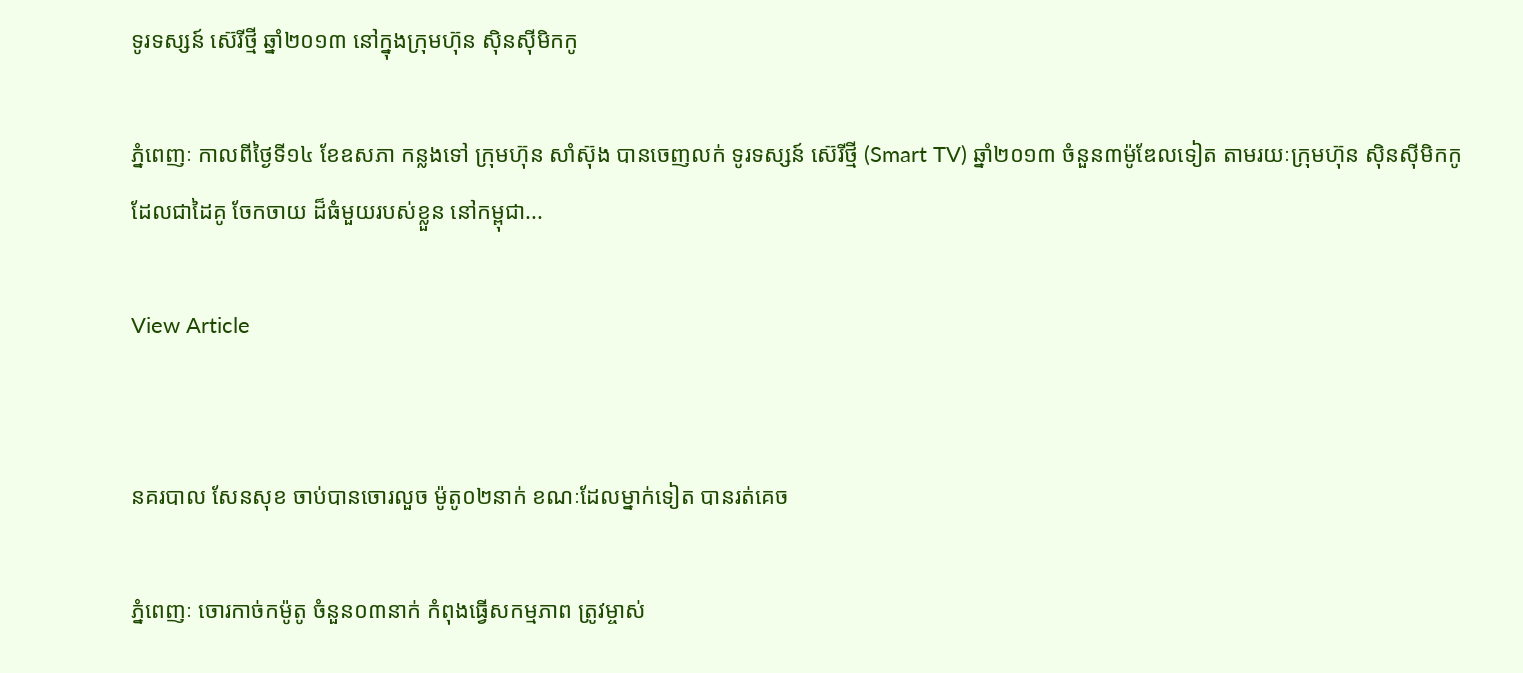ទូរទស្សន៍ ស៊េរីថ្មី ឆ្នាំ២០១៣ នៅក្នុងក្រុមហ៊ុន ស៊ិនស៊ីមិកកូ

ភ្នំពេញៈ កាលពីថ្ងៃទី១៤ ខែឧសភា កន្លងទៅ ក្រុមហ៊ុន សាំស៊ុង បានចេញលក់ ទូរទស្សន៍ ស៊េរីថ្មី (Smart TV) ឆ្នាំ២០១៣ ចំនួន៣ម៉ូឌែលទៀត តាមរយៈក្រុមហ៊ុន ស៊ិនស៊ីមិកកូ ដែលជាដៃគូ ចែកចាយ ដ៏ធំមួយរបស់ខ្លួន នៅកម្ពុជា...

View Article


នគរបាល សែនសុខ ចាប់បានចោរលួច ម៉ូតូ០២នាក់ ខណៈដែលម្នាក់ទៀត បានរត់គេច

ភ្នំពេញៈ ចោរកាច់កម៉ូតូ ចំនួន០៣នាក់ កំពុងធ្វើសកម្មភាព ត្រូវម្ចាស់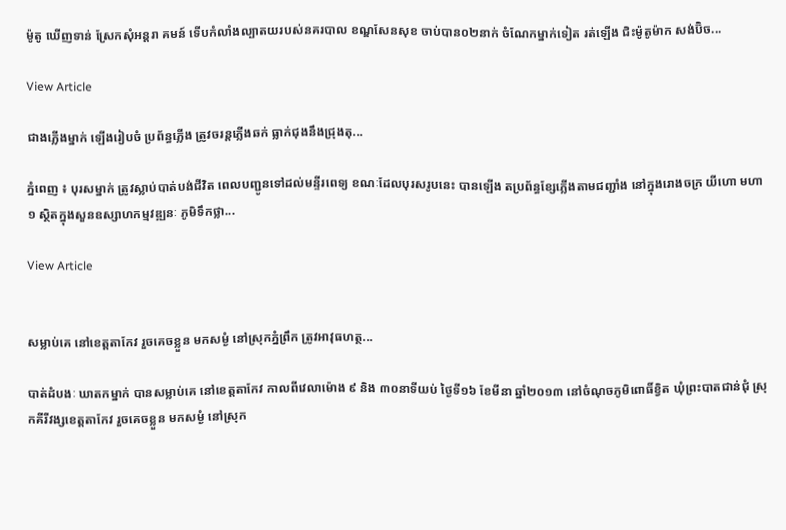ម៉ូតូ ឃើញទាន់ ស្រែកសុំអន្ដរា គមន៍ ទើបកំលាំងល្បាតយរបស់នគរបាល ខណ្ឌសែនសុខ ចាប់បាន០២នាក់ ចំណែកម្នាក់ទៀត រត់ឡើង ជិះម៉ូតូម៉ាក សង់ប៊ិច...

View Article

ជាងភ្លើងម្នាក់ ឡើងរៀបចំ ប្រព័ន្ធភ្លើង ត្រូវចរន្តភ្លើងឆក់ ធ្លាក់ជុងនឹងជ្រុងតុ...

ភ្នំពេញ ៖ បុរសម្នាក់ ត្រូវស្លាប់បាត់បង់ជីវិត ពេលបញ្ជូនទៅដល់មន្ទីរពេទ្យ ខណៈដែលបុរសរូបនេះ បានឡើង តប្រព័ន្ធខែ្សភ្លើងតាមជញ្ជាំង នៅក្នុងរោងចក្រ យីហោ មហា១ ស្ថិតក្នុងសួនឧស្សាហកម្មវឌ្ឍនៈ ភូមិទឹកថ្លា...

View Article


សម្លាប់គេ នៅខេត្តតាកែវ រួចគេចខ្លួន មកសម្ងំ នៅស្រុកភ្នំព្រឹក ត្រូវអាវុធហត្ថ...

បាត់ដំបងៈ ឃាតកម្នាក់ បានសម្លាប់គេ នៅខេត្តតាកែវ កាលពីវេលាម៉ោង ៩ និង ៣០នាទីយប់ ថ្ងៃទី១៦ ខែមីនា ឆ្នាំ២០១៣ នៅចំណុចភូមិពោធិ៍ខ្វិត ឃុំព្រះបាតជាន់ជុំ ស្រុកគីរីវង្សខេត្តតាកែវ រួចគេចខ្លួន មកសម្ងំ នៅស្រុក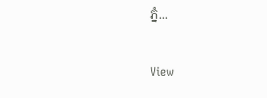ភ្នំ...

View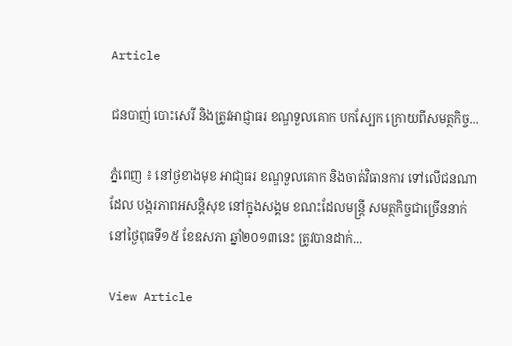Article

ជនបាញ់ បោះសេរី និងត្រូវអាជ្ញាធរ ខណ្ឌទួលគោក បកស្បែក ក្រោយពីសមត្ថកិច្ច...

ភ្នំពេញ ៖ នៅថ្ងខាងមុខ អាជា្ញធរ ខណ្ឌទួលគោក និងចាត់វិធានការ ទៅលើជនណាដែល បង្ករភាពអសន្តិសុខ នៅក្នុងសង្គម ខណះដែលមន្ត្រី សមត្ថកិច្ចជាច្រើននាក់ នៅថ្ងៃពុធទី១៥ ខែឧសភា ឆ្នាំ២០១៣នេះ ត្រូវបានដាក់...

View Article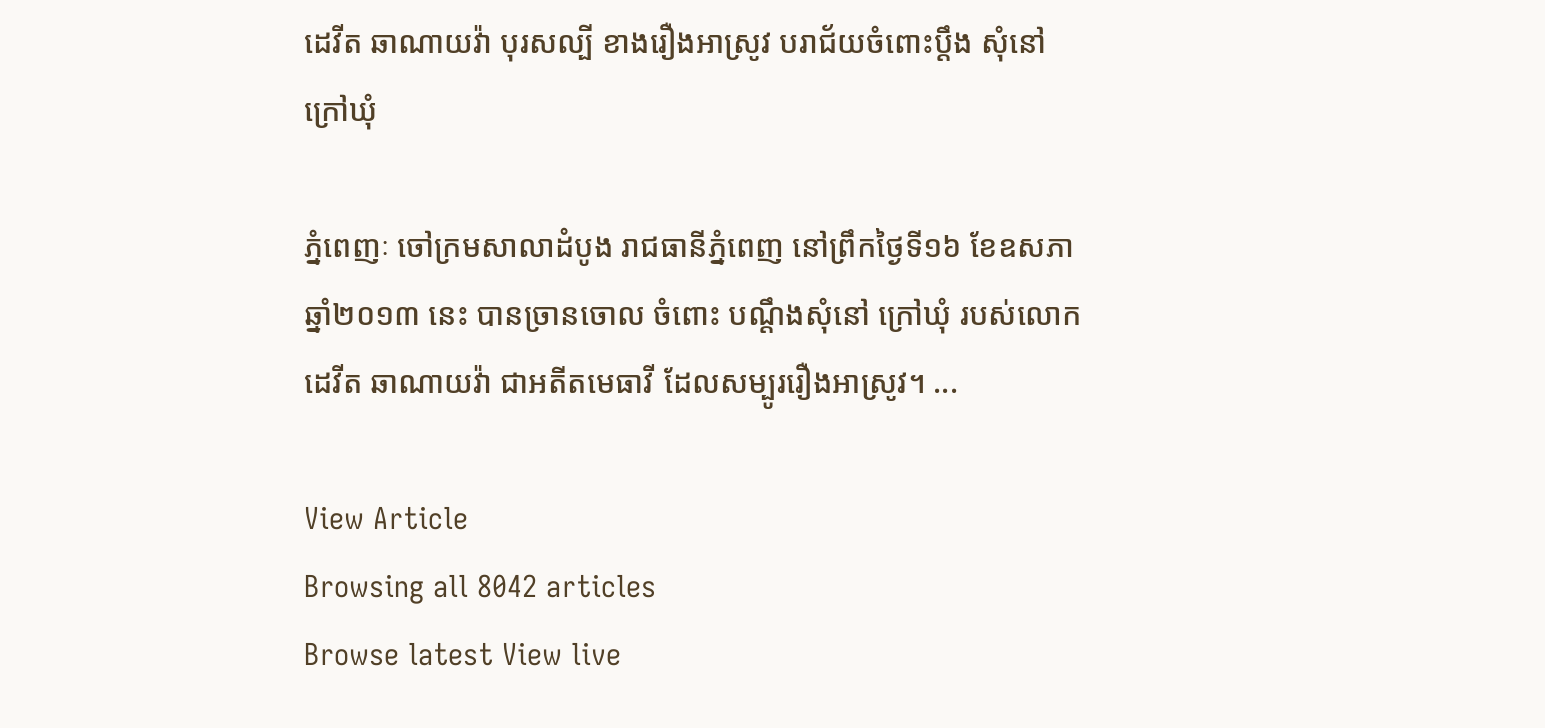ដេវីត ឆាណាយវ៉ា បុរសល្បី ខាងរឿងអាស្រូវ បរាជ័យចំពោះប្តឹង សុំនៅក្រៅឃុំ

ភ្នំពេញៈ ចៅក្រមសាលាដំបូង រាជធានីភ្នំពេញ នៅព្រឹកថ្ងៃទី១៦ ខែឧសភា ឆ្នាំ២០១៣ នេះ បានច្រានចោល ចំពោះ បណ្តឹងសុំនៅ ក្រៅឃុំ របស់លោក ដេវីត ឆាណាយវ៉ា ជាអតីតមេធាវី ដែលសម្បូររឿងអាស្រូវ។ ...

View Article
Browsing all 8042 articles
Browse latest View live